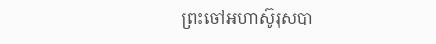ព្រះចៅអហាស៊ូរុសបា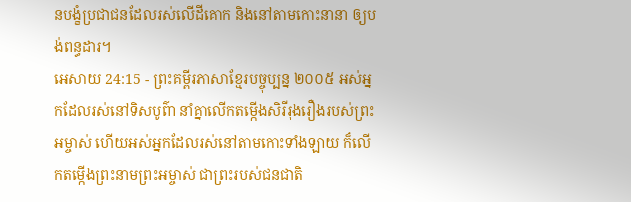នបង្ខំប្រជាជនដែលរស់លើដីគោក និងនៅតាមកោះនានា ឲ្យបង់ពន្ធដារ។
អេសាយ 24:15 - ព្រះគម្ពីរភាសាខ្មែរបច្ចុប្បន្ន ២០០៥ អស់អ្នកដែលរស់នៅទិសបូព៌ា នាំគ្នាលើកតម្កើងសិរីរុងរឿងរបស់ព្រះអម្ចាស់ ហើយអស់អ្នកដែលរស់នៅតាមកោះទាំងឡាយ ក៏លើកតម្កើងព្រះនាមព្រះអម្ចាស់ ជាព្រះរបស់ជនជាតិ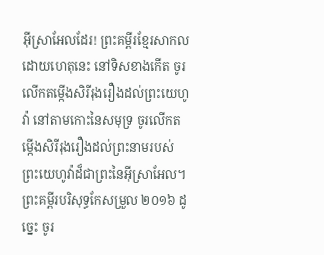អ៊ីស្រាអែលដែរ! ព្រះគម្ពីរខ្មែរសាកល ដោយហេតុនេះ នៅទិសខាងកើត ចូរលើកតម្កើងសិរីរុងរឿងដល់ព្រះយេហូវ៉ា នៅតាមកោះនៃសមុទ្រ ចូរលើកតម្កើងសិរីរុងរឿងដល់ព្រះនាមរបស់ព្រះយេហូវ៉ាដ៏ជាព្រះនៃអ៊ីស្រាអែល។ ព្រះគម្ពីរបរិសុទ្ធកែសម្រួល ២០១៦ ដូច្នេះ ចូរ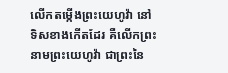លើកតម្កើងព្រះយេហូវ៉ា នៅទិសខាងកើតដែរ គឺលើកព្រះនាមព្រះយេហូវ៉ា ជាព្រះនៃ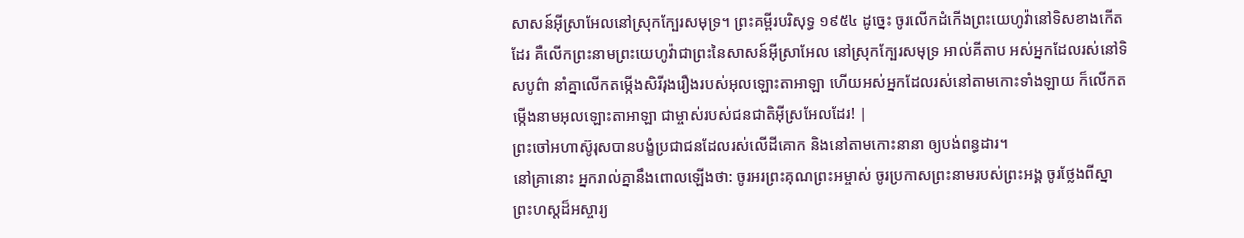សាសន៍អ៊ីស្រាអែលនៅស្រុកក្បែរសមុទ្រ។ ព្រះគម្ពីរបរិសុទ្ធ ១៩៥៤ ដូច្នេះ ចូរលើកដំកើងព្រះយេហូវ៉ានៅទិសខាងកើតដែរ គឺលើកព្រះនាមព្រះយេហូវ៉ាជាព្រះនៃសាសន៍អ៊ីស្រាអែល នៅស្រុកក្បែរសមុទ្រ អាល់គីតាប អស់អ្នកដែលរស់នៅទិសបូព៌ា នាំគ្នាលើកតម្កើងសិរីរុងរឿងរបស់អុលឡោះតាអាឡា ហើយអស់អ្នកដែលរស់នៅតាមកោះទាំងឡាយ ក៏លើកតម្កើងនាមអុលឡោះតាអាឡា ជាម្ចាស់របស់ជនជាតិអ៊ីស្រអែលដែរ! |
ព្រះចៅអហាស៊ូរុសបានបង្ខំប្រជាជនដែលរស់លើដីគោក និងនៅតាមកោះនានា ឲ្យបង់ពន្ធដារ។
នៅគ្រានោះ អ្នករាល់គ្នានឹងពោលឡើងថា: ចូរអរព្រះគុណព្រះអម្ចាស់ ចូរប្រកាសព្រះនាមរបស់ព្រះអង្គ ចូរថ្លែងពីស្នាព្រះហស្ដដ៏អស្ចារ្យ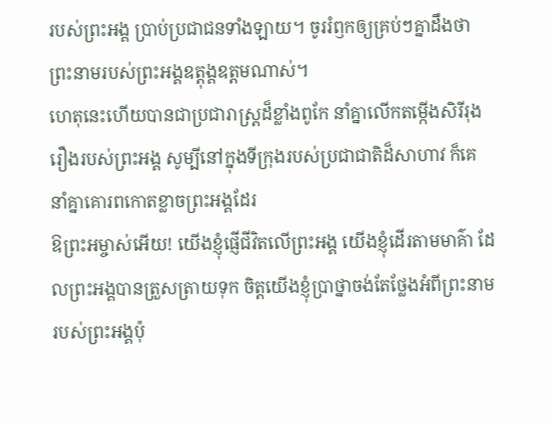របស់ព្រះអង្គ ប្រាប់ប្រជាជនទាំងឡាយ។ ចូររំឭកឲ្យគ្រប់ៗគ្នាដឹងថា ព្រះនាមរបស់ព្រះអង្គឧត្ដុង្គឧត្ដមណាស់។
ហេតុនេះហើយបានជាប្រជារាស្ត្រដ៏ខ្លាំងពូកែ នាំគ្នាលើកតម្កើងសិរីរុងរឿងរបស់ព្រះអង្គ សូម្បីនៅក្នុងទីក្រុងរបស់ប្រជាជាតិដ៏សាហាវ ក៏គេនាំគ្នាគោរពកោតខ្លាចព្រះអង្គដែរ
ឱព្រះអម្ចាស់អើយ! យើងខ្ញុំផ្ញើជីវិតលើព្រះអង្គ យើងខ្ញុំដើរតាមមាគ៌ា ដែលព្រះអង្គបានត្រួសត្រាយទុក ចិត្តយើងខ្ញុំប្រាថ្នាចង់តែថ្លែងអំពីព្រះនាម របស់ព្រះអង្គប៉ុ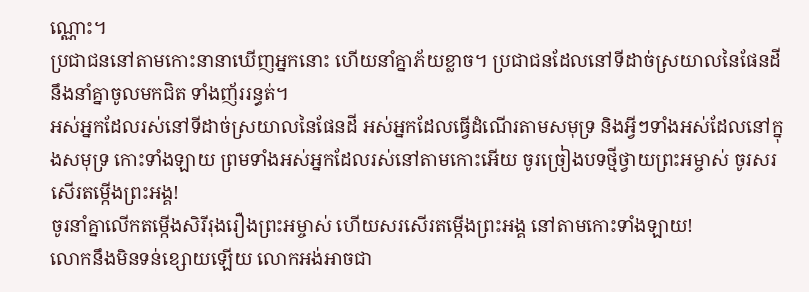ណ្ណោះ។
ប្រជាជននៅតាមកោះនានាឃើញអ្នកនោះ ហើយនាំគ្នាភ័យខ្លាច។ ប្រជាជនដែលនៅទីដាច់ស្រយាលនៃផែនដី នឹងនាំគ្នាចូលមកជិត ទាំងញ័ររន្ធត់។
អស់អ្នកដែលរស់នៅទីដាច់ស្រយាលនៃផែនដី អស់អ្នកដែលធ្វើដំណើរតាមសមុទ្រ និងអ្វីៗទាំងអស់ដែលនៅក្នុងសមុទ្រ កោះទាំងឡាយ ព្រមទាំងអស់អ្នកដែលរស់នៅតាមកោះអើយ ចូរច្រៀងបទថ្មីថ្វាយព្រះអម្ចាស់ ចូរសរសើរតម្កើងព្រះអង្គ!
ចូរនាំគ្នាលើកតម្កើងសិរីរុងរឿងព្រះអម្ចាស់ ហើយសរសើរតម្កើងព្រះអង្គ នៅតាមកោះទាំងឡាយ!
លោកនឹងមិនទន់ខ្សោយឡើយ លោកអង់អាចជា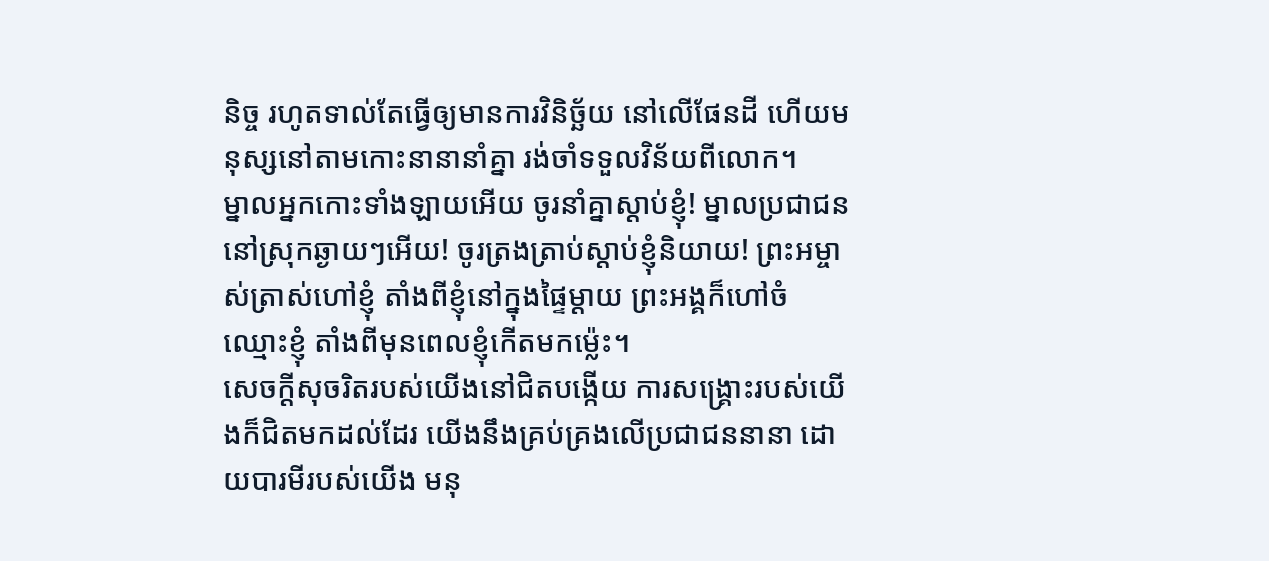និច្ច រហូតទាល់តែធ្វើឲ្យមានការវិនិច្ឆ័យ នៅលើផែនដី ហើយមនុស្សនៅតាមកោះនានានាំគ្នា រង់ចាំទទួលវិន័យពីលោក។
ម្នាលអ្នកកោះទាំងឡាយអើយ ចូរនាំគ្នាស្ដាប់ខ្ញុំ! ម្នាលប្រជាជននៅស្រុកឆ្ងាយៗអើយ! ចូរត្រងត្រាប់ស្ដាប់ខ្ញុំនិយាយ! ព្រះអម្ចាស់ត្រាស់ហៅខ្ញុំ តាំងពីខ្ញុំនៅក្នុងផ្ទៃម្ដាយ ព្រះអង្គក៏ហៅចំឈ្មោះខ្ញុំ តាំងពីមុនពេលខ្ញុំកើតមកម៉្លេះ។
សេចក្ដីសុចរិតរបស់យើងនៅជិតបង្កើយ ការសង្គ្រោះរបស់យើងក៏ជិតមកដល់ដែរ យើងនឹងគ្រប់គ្រងលើប្រជាជននានា ដោយបារមីរបស់យើង មនុ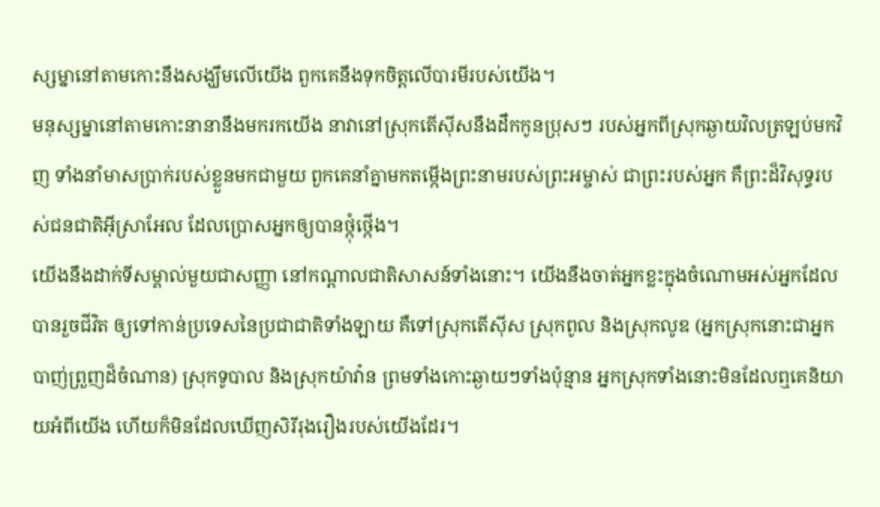ស្សម្នានៅតាមកោះនឹងសង្ឃឹមលើយើង ពួកគេនឹងទុកចិត្តលើបារមីរបស់យើង។
មនុស្សម្នានៅតាមកោះនានានឹងមករកយើង នាវានៅស្រុកតើស៊ីសនឹងដឹកកូនប្រុសៗ របស់អ្នកពីស្រុកឆ្ងាយវិលត្រឡប់មកវិញ ទាំងនាំមាសប្រាក់របស់ខ្លួនមកជាមួយ ពួកគេនាំគ្នាមកតម្កើងព្រះនាមរបស់ព្រះអម្ចាស់ ជាព្រះរបស់អ្នក គឺព្រះដ៏វិសុទ្ធរបស់ជនជាតិអ៊ីស្រាអែល ដែលប្រោសអ្នកឲ្យបានថ្កុំថ្កើង។
យើងនឹងដាក់ទីសម្គាល់មួយជាសញ្ញា នៅកណ្ដាលជាតិសាសន៍ទាំងនោះ។ យើងនឹងចាត់អ្នកខ្លះក្នុងចំណោមអស់អ្នកដែលបានរួចជីវិត ឲ្យទៅកាន់ប្រទេសនៃប្រជាជាតិទាំងឡាយ គឺទៅស្រុកតើស៊ីស ស្រុកពូល និងស្រុកលូឌ (អ្នកស្រុកនោះជាអ្នកបាញ់ព្រួញដ៏ចំណាន) ស្រុកទូបាល និងស្រុកយ៉ាវ៉ាន ព្រមទាំងកោះឆ្ងាយៗទាំងប៉ុន្មាន អ្នកស្រុកទាំងនោះមិនដែលឮគេនិយាយអំពីយើង ហើយក៏មិនដែលឃើញសិរីរុងរឿងរបស់យើងដែរ។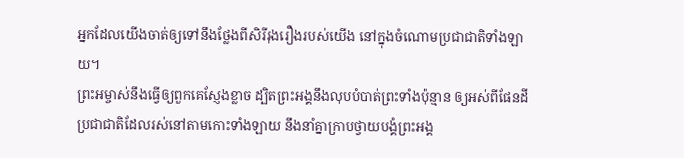អ្នកដែលយើងចាត់ឲ្យទៅនឹងថ្លែងពីសិរីរុងរឿងរបស់យើង នៅក្នុងចំណោមប្រជាជាតិទាំងឡាយ។
ព្រះអម្ចាស់នឹងធ្វើឲ្យពួកគេស្ញែងខ្លាច ដ្បិតព្រះអង្គនឹងលុបបំបាត់ព្រះទាំងប៉ុន្មាន ឲ្យអស់ពីផែនដី ប្រជាជាតិដែលរស់នៅតាមកោះទាំងឡាយ នឹងនាំគ្នាក្រាបថ្វាយបង្គំព្រះអង្គ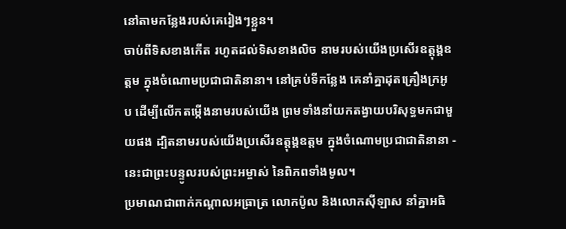នៅតាមកន្លែងរបស់គេរៀងៗខ្លួន។
ចាប់ពីទិសខាងកើត រហូតដល់ទិសខាងលិច នាមរបស់យើងប្រសើរឧត្ដុង្គឧត្ដម ក្នុងចំណោមប្រជាជាតិនានា។ នៅគ្រប់ទីកន្លែង គេនាំគ្នាដុតគ្រឿងក្រអូប ដើម្បីលើកតម្កើងនាមរបស់យើង ព្រមទាំងនាំយកតង្វាយបរិសុទ្ធមកជាមួយផង ដ្បិតនាមរបស់យើងប្រសើរឧត្ដុង្គឧត្ដម ក្នុងចំណោមប្រជាជាតិនានា - នេះជាព្រះបន្ទូលរបស់ព្រះអម្ចាស់ នៃពិភពទាំងមូល។
ប្រមាណជាពាក់កណ្ដាលអធ្រាត្រ លោកប៉ូល និងលោកស៊ីឡាស នាំគ្នាអធិ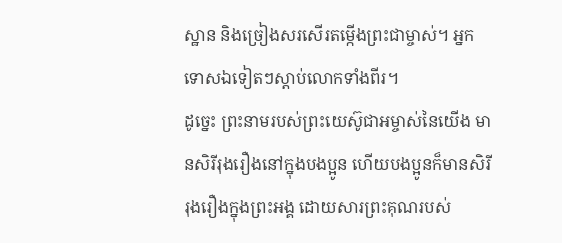ស្ឋាន និងច្រៀងសរសើរតម្កើងព្រះជាម្ចាស់។ អ្នកទោសឯទៀតៗស្ដាប់លោកទាំងពីរ។
ដូច្នេះ ព្រះនាមរបស់ព្រះយេស៊ូជាអម្ចាស់នៃយើង មានសិរីរុងរឿងនៅក្នុងបងប្អូន ហើយបងប្អូនក៏មានសិរីរុងរឿងក្នុងព្រះអង្គ ដោយសារព្រះគុណរបស់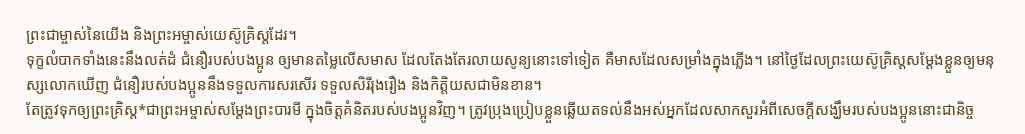ព្រះជាម្ចាស់នៃយើង និងព្រះអម្ចាស់យេស៊ូគ្រិស្តដែរ។
ទុក្ខលំបាកទាំងនេះនឹងលត់ដំ ជំនឿរបស់បងប្អូន ឲ្យមានតម្លៃលើសមាស ដែលតែងតែរលាយសូន្យនោះទៅទៀត គឺមាសដែលសម្រាំងក្នុងភ្លើង។ នៅថ្ងៃដែលព្រះយេស៊ូគ្រិស្តសម្តែងខ្លួនឲ្យមនុស្សលោកឃើញ ជំនឿរបស់បងប្អូននឹងទទួលការសរសើរ ទទួលសិរីរុងរឿង និងកិត្តិយសជាមិនខាន។
តែត្រូវទុកឲ្យព្រះគ្រិស្ត*ជាព្រះអម្ចាស់សម្តែងព្រះបារមី ក្នុងចិត្តគំនិតរបស់បងប្អូនវិញ។ ត្រូវប្រុងប្រៀបខ្លួនឆ្លើយតទល់នឹងអស់អ្នកដែលសាកសួរអំពីសេចក្ដីសង្ឃឹមរបស់បងប្អូននោះជានិច្ច